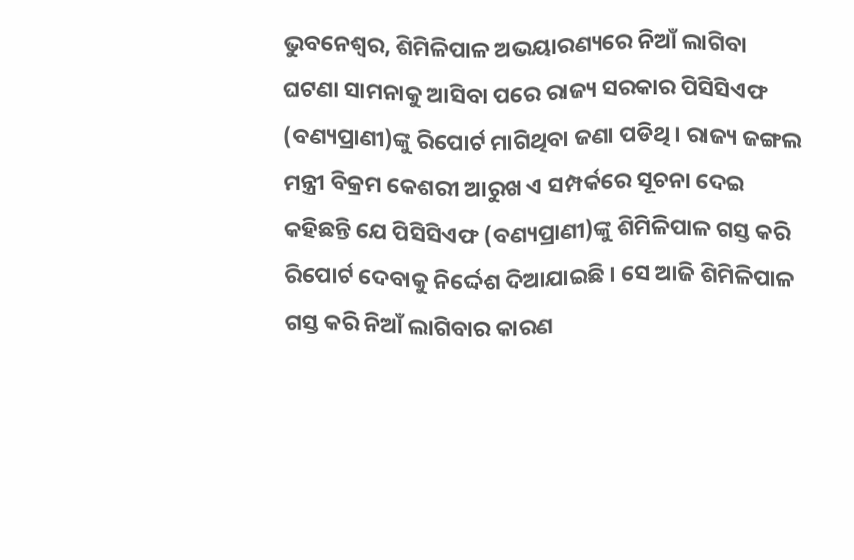ଭୁବନେଶ୍ୱର, ଶିମିଳିପାଳ ଅଭୟାରଣ୍ୟରେ ନିଆଁ ଲାଗିବା ଘଟଣା ସାମନାକୁ ଆସିବା ପରେ ରାଜ୍ୟ ସରକାର ପିସିସିଏଫ (ବଣ୍ୟପ୍ରାଣୀ)ଙ୍କୁ ରିପୋର୍ଟ ମାଗିଥିବା ଜଣା ପଡିଥି । ରାଜ୍ୟ ଜଙ୍ଗଲ ମନ୍ତ୍ରୀ ବିକ୍ରମ କେଶରୀ ଆରୁଖ ଏ ସମ୍ପର୍କରେ ସୂଚନା ଦେଇ କହିଛନ୍ତି ଯେ ପିସିସିଏଫ (ବଣ୍ୟପ୍ରାଣୀ)ଙ୍କୁ ଶିମିଳିପାଳ ଗସ୍ତ କରି ରିପୋର୍ଟ ଦେବାକୁ ନିର୍ଦ୍ଦେଶ ଦିଆଯାଇଛି । ସେ ଆଜି ଶିମିଳିପାଳ ଗସ୍ତ କରି ନିଆଁ ଲାଗିବାର କାରଣ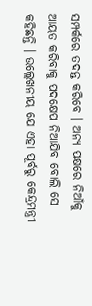ସମ୍ପର୍କରେ ତଦନ୍ତ କରିବେ । ଅନ୍ୟ ପକ୍ଷରେ ନିଆଁକୁ ଆୟତ କରିବାକୁ ପଦକ୍ଷେପ ନିଆଯିବ ବୋଲି ସେ କହିଛନ୍ତି । ଉଲ୍ଲେଖନୀୟ ଯେ ଏହା ପୂର୍ବରୁ କେନ୍ଦ୍ରମନ୍ତ୍ରୀ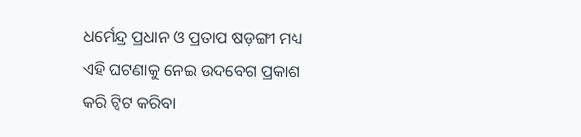ଧର୍ମେନ୍ଦ୍ର ପ୍ରଧାନ ଓ ପ୍ରତାପ ଷଡ଼ଙ୍ଗୀ ମଧ୍ୟ ଏହି ଘଟଣାକୁ ନେଇ ଉଦବେଗ ପ୍ରକାଶ କରି ଟ୍ୱିଟ କରିବା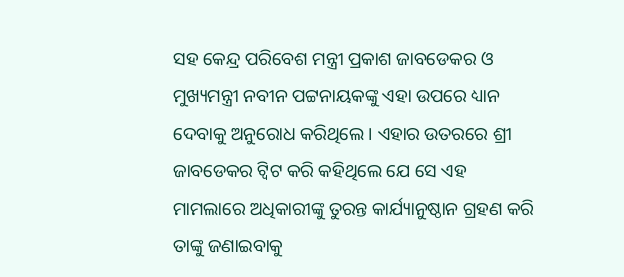ସହ କେନ୍ଦ୍ର ପରିବେଶ ମନ୍ତ୍ରୀ ପ୍ରକାଶ ଜାବଡେକର ଓ ମୁଖ୍ୟମନ୍ତ୍ରୀ ନବୀନ ପଟ୍ଟନାୟକଙ୍କୁ ଏହା ଉପରେ ଧ୍ୟାନ ଦେବାକୁ ଅନୁରୋଧ କରିଥିଲେ । ଏହାର ଉତରରେ ଶ୍ରୀ ଜାବଡେକର ଟ୍ୱିଟ କରି କହିଥିଲେ ଯେ ସେ ଏହ ମାମଲାରେ ଅଧିକାରୀଙ୍କୁ ତୁରନ୍ତ କାର୍ଯ୍ୟାନୁଷ୍ଠାନ ଗ୍ରହଣ କରି ତାଙ୍କୁ ଜଣାଇବାକୁ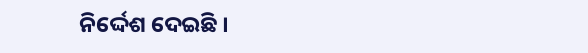ନିର୍ଦ୍ଦେଶ ଦେଇଛି ।